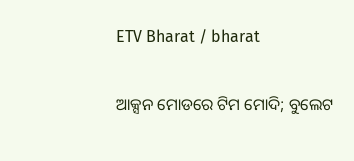ETV Bharat / bharat

ଆକ୍ସନ ମୋଡରେ ଟିମ ମୋଦି; ବୁଲେଟ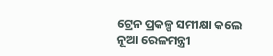ଟ୍ରେନ ପ୍ରକଳ୍ପ ସମୀକ୍ଷା କଲେ ନୂଆ ରେଳମନ୍ତ୍ରୀ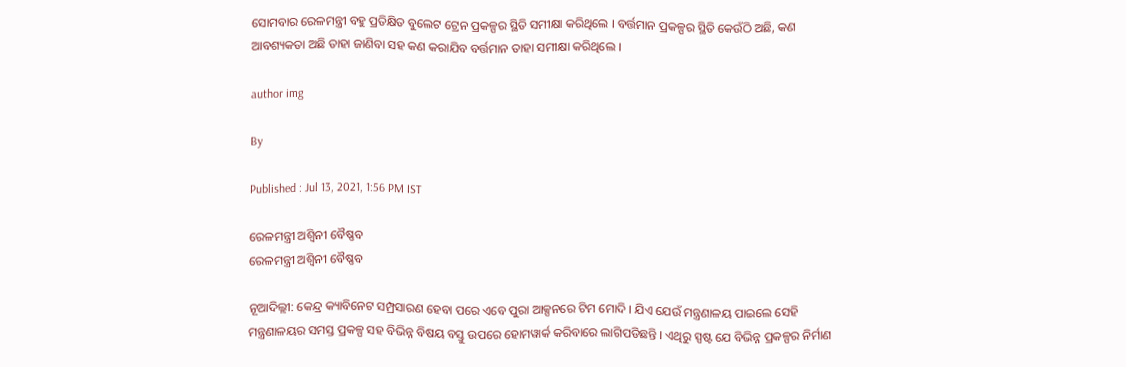ସୋମବାର ରେଳମନ୍ତ୍ରୀ ବହୁ ପ୍ରତିକ୍ଷିତ ବୁଲେଟ ଟ୍ରେନ ପ୍ରକଳ୍ପର ସ୍ଥିତି ସମୀକ୍ଷା କରିଥିଲେ । ବର୍ତ୍ତମାନ ପ୍ରକଳ୍ପର ସ୍ଥିତି କେଉଁଠି ଅଛି, କଣ ଆବଶ୍ୟକତା ଅଛି ତାହା ଜାଣିବା ସହ କଣ କରାଯିବ ବର୍ତ୍ତମାନ ତାହା ସମୀକ୍ଷା କରିଥିଲେ ।

author img

By

Published : Jul 13, 2021, 1:56 PM IST

ରେଳମନ୍ତ୍ରୀ ଅଶ୍ବିନୀ ବୈଷ୍ଣବ
ରେଳମନ୍ତ୍ରୀ ଅଶ୍ବିନୀ ବୈଷ୍ଣବ

ନୂଆଦିଲ୍ଲୀ: କେନ୍ଦ୍ର କ୍ୟାବିନେଟ ସମ୍ପ୍ରସାରଣ ହେବା ପରେ ଏବେ ପୁରା ଆକ୍ସନରେ ଟିମ ମୋଦି । ଯିଏ ଯେଉଁ ମନ୍ତ୍ରଣାଳୟ ପାଇଲେ ସେହି ମନ୍ତ୍ରଣାଳୟର ସମସ୍ତ ପ୍ରକଳ୍ପ ସହ ବିଭିନ୍ନ ବିଷୟ ବସ୍ତୁ ଉପରେ ହୋମୱାର୍କ କରିବାରେ ଲାଗିପଡିଛନ୍ତି । ଏଥିରୁ ସ୍ପଷ୍ଟ ଯେ ବିଭିନ୍ନ ପ୍ରକଳ୍ପର ନିର୍ମାଣ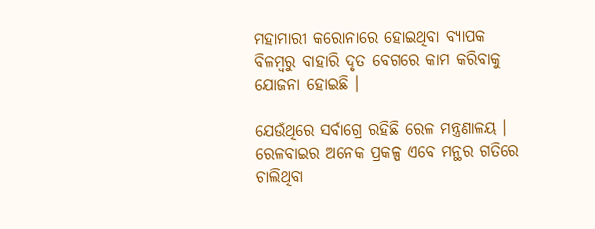ମହାମାରୀ କରୋନାରେ ହୋଇଥିବା ବ୍ୟାପକ ବିଳମ୍ବରୁ ବାହାରି ଦୃତ ବେଗରେ କାମ କରିବାକୁ ଯୋଜନା ହୋଇଛି ।

ଯେଉଁଥିରେ ସର୍ବାଗ୍ରେ ରହିଛି ରେଳ ମନ୍ତ୍ରଣାଳୟ । ରେଳବାଇର ଅନେକ ପ୍ରକଳ୍ପ ଏବେ ମନ୍ଥର ଗତିରେ ଚାଲିଥିବା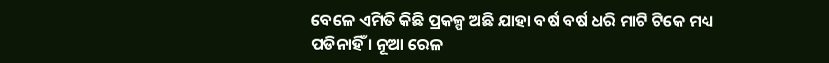ବେଳେ ଏମିତି କିଛି ପ୍ରକଳ୍ପ ଅଛି ଯାହା ବର୍ଷ ବର୍ଷ ଧରି ମାଟି ଟିକେ ମଧ୍ୟ ପଡିନାହିଁ । ନୂଆ ରେଳ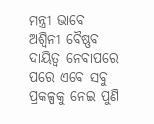ମନ୍ତ୍ରୀ ଭାବେ ଅଶ୍ବିନୀ ବୈଷ୍ଣବ ଦାୟିତ୍ବ ନେବାପରେ ପରେ ଏବେ ସବୁ ପ୍ରକଳ୍ପକୁ ନେଇ ପୁଣି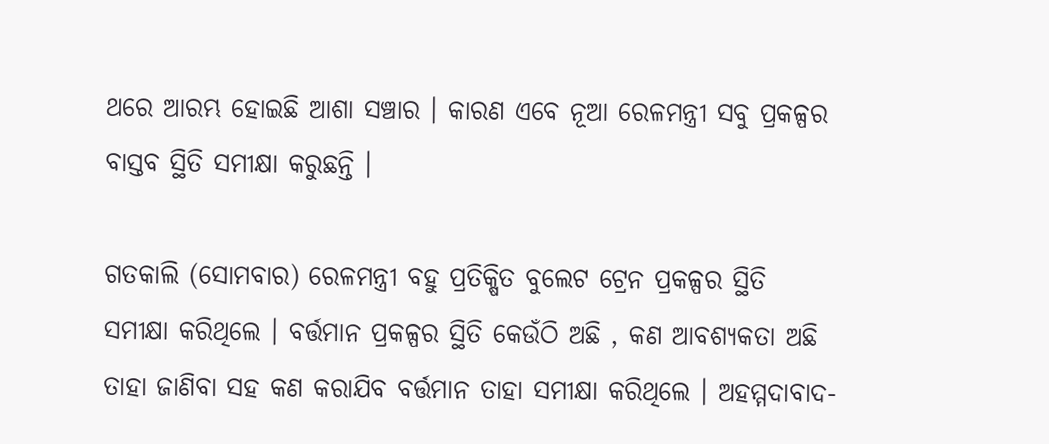ଥରେ ଆରମ୍ଭ ହୋଇଛି ଆଶା ସଞ୍ଚାର । କାରଣ ଏବେ ନୂଆ ରେଳମନ୍ତ୍ରୀ ସବୁ ପ୍ରକଳ୍ପର ବାସ୍ତବ ସ୍ଥିତି ସମୀକ୍ଷା କରୁଛନ୍ତି ।

ଗତକାଲି (ସୋମବାର) ରେଳମନ୍ତ୍ରୀ ବହୁ ପ୍ରତିକ୍ଷିତ ବୁଲେଟ ଟ୍ରେନ ପ୍ରକଳ୍ପର ସ୍ଥିତି ସମୀକ୍ଷା କରିଥିଲେ । ବର୍ତ୍ତମାନ ପ୍ରକଳ୍ପର ସ୍ଥିତି କେଉଁଠି ଅଛି , କଣ ଆବଶ୍ୟକତା ଅଛି ତାହା ଜାଣିବା ସହ କଣ କରାଯିବ ବର୍ତ୍ତମାନ ତାହା ସମୀକ୍ଷା କରିଥିଲେ । ଅହମ୍ମଦାବାଦ-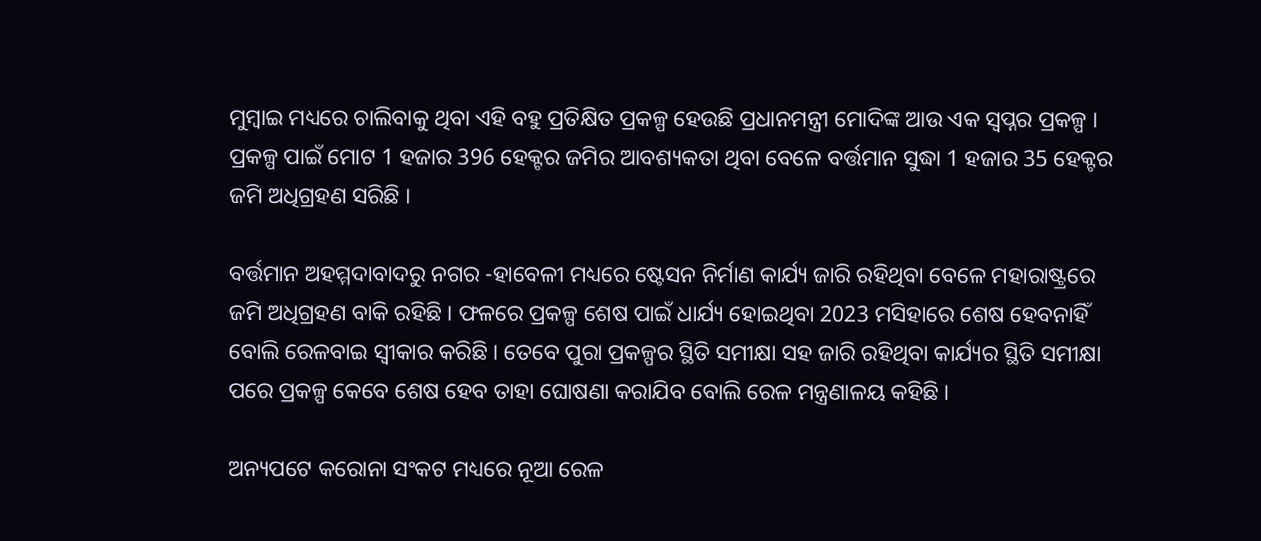ମୁମ୍ବାଇ ମଧ୍ୟରେ ଚାଲିବାକୁ ଥିବା ଏହି ବହୁ ପ୍ରତିକ୍ଷିତ ପ୍ରକଳ୍ପ ହେଉଛି ପ୍ରଧାନମନ୍ତ୍ରୀ ମୋଦିଙ୍କ ଆଉ ଏକ ସ୍ବପ୍ନର ପ୍ରକଳ୍ପ । ପ୍ରକଳ୍ପ ପାଇଁ ମୋଟ 1 ହଜାର 396 ହେକ୍ଟର ଜମିର ଆବଶ୍ୟକତା ଥିବା ବେଳେ ବର୍ତ୍ତମାନ ସୁଦ୍ଧା 1 ହଜାର 35 ହେକ୍ଟର ଜମି ଅଧିଗ୍ରହଣ ସରିଛି ।

ବର୍ତ୍ତମାନ ଅହମ୍ମଦାବାଦରୁ ନଗର -ହାବେଳୀ ମଧ୍ୟରେ ଷ୍ଟେସନ ନିର୍ମାଣ କାର୍ଯ୍ୟ ଜାରି ରହିଥିବା ବେଳେ ମହାରାଷ୍ଟ୍ରରେ ଜମି ଅଧିଗ୍ରହଣ ବାକି ରହିଛି । ଫଳରେ ପ୍ରକଳ୍ପ ଶେଷ ପାଇଁ ଧାର୍ଯ୍ୟ ହୋଇଥିବା 2023 ମସିହାରେ ଶେଷ ହେବନାହିଁ ବୋଲି ରେଳବାଇ ସ୍ବୀକାର କରିଛି । ତେବେ ପୁରା ପ୍ରକଳ୍ପର ସ୍ଥିତି ସମୀକ୍ଷା ସହ ଜାରି ରହିଥିବା କାର୍ଯ୍ୟର ସ୍ଥିତି ସମୀକ୍ଷା ପରେ ପ୍ରକଳ୍ପ କେବେ ଶେଷ ହେବ ତାହା ଘୋଷଣା କରାଯିବ ବୋଲି ରେଳ ମନ୍ତ୍ରଣାଳୟ କହିଛି ।

ଅନ୍ୟପଟେ କରୋନା ସଂକଟ ମଧ୍ୟରେ ନୂଆ ରେଳ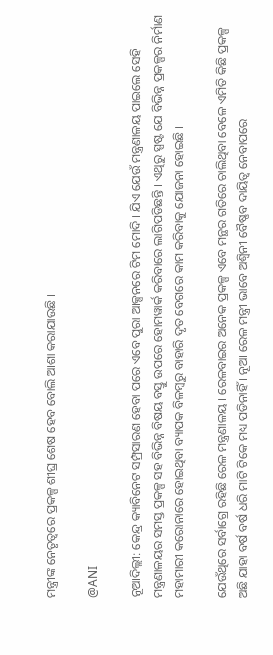ମନ୍ତ୍ରୀଙ୍କ ନେତୃତ୍ବରେ ପ୍ରକଳ୍ପ ଶୀଘ୍ର ଶେଷ ହେବ ବୋଲି ଆଶା କରାଯାଉଛି ।

@ANI

ନୂଆଦିଲ୍ଲୀ: କେନ୍ଦ୍ର କ୍ୟାବିନେଟ ସମ୍ପ୍ରସାରଣ ହେବା ପରେ ଏବେ ପୁରା ଆକ୍ସନରେ ଟିମ ମୋଦି । ଯିଏ ଯେଉଁ ମନ୍ତ୍ରଣାଳୟ ପାଇଲେ ସେହି ମନ୍ତ୍ରଣାଳୟର ସମସ୍ତ ପ୍ରକଳ୍ପ ସହ ବିଭିନ୍ନ ବିଷୟ ବସ୍ତୁ ଉପରେ ହୋମୱାର୍କ କରିବାରେ ଲାଗିପଡିଛନ୍ତି । ଏଥିରୁ ସ୍ପଷ୍ଟ ଯେ ବିଭିନ୍ନ ପ୍ରକଳ୍ପର ନିର୍ମାଣ ମହାମାରୀ କରୋନାରେ ହୋଇଥିବା ବ୍ୟାପକ ବିଳମ୍ବରୁ ବାହାରି ଦୃତ ବେଗରେ କାମ କରିବାକୁ ଯୋଜନା ହୋଇଛି ।

ଯେଉଁଥିରେ ସର୍ବାଗ୍ରେ ରହିଛି ରେଳ ମନ୍ତ୍ରଣାଳୟ । ରେଳବାଇର ଅନେକ ପ୍ରକଳ୍ପ ଏବେ ମନ୍ଥର ଗତିରେ ଚାଲିଥିବା ବେଳେ ଏମିତି କିଛି ପ୍ରକଳ୍ପ ଅଛି ଯାହା ବର୍ଷ ବର୍ଷ ଧରି ମାଟି ଟିକେ ମଧ୍ୟ ପଡିନାହିଁ । ନୂଆ ରେଳ ମନ୍ତ୍ରୀ ଭାବେ ଅଶ୍ବିନୀ ବୈଷ୍ଣବ ଦାୟିତ୍ବ ନେବାପରେ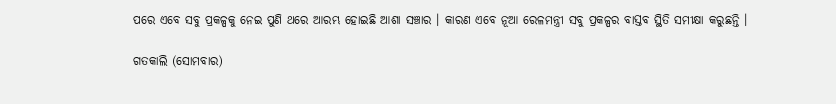ପରେ ଏବେ ସବୁ ପ୍ରକଳ୍ପକୁ ନେଇ ପୁଣି ଥରେ ଆରମ୍ଭ ହୋଇଛି ଆଶା ସଞ୍ଚାର । କାରଣ ଏବେ ନୂଆ ରେଳମନ୍ତ୍ରୀ ସବୁ ପ୍ରକଳ୍ପର ବାସ୍ତବ ସ୍ଥିତି ସମୀକ୍ଷା କରୁଛନ୍ତି ।

ଗତକାଲି (ସୋମବାର)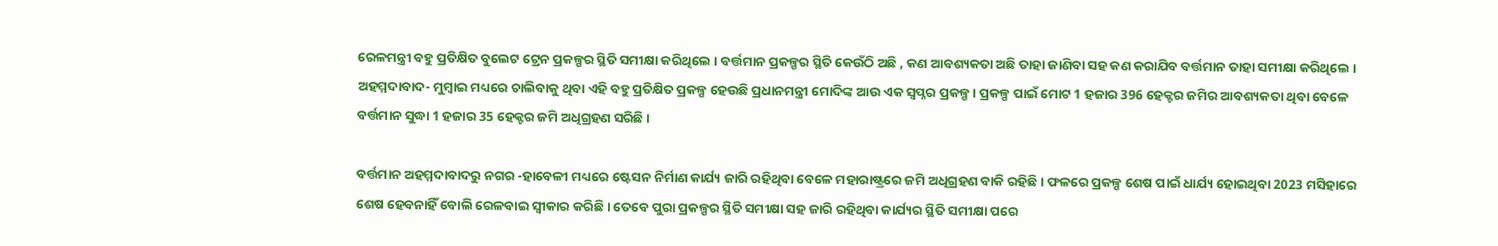ରେଳମନ୍ତ୍ରୀ ବହୁ ପ୍ରତିକ୍ଷିତ ବୁଲେଟ ଟ୍ରେନ ପ୍ରକଳ୍ପର ସ୍ଥିତି ସମୀକ୍ଷା କରିଥିଲେ । ବର୍ତ୍ତମାନ ପ୍ରକଳ୍ପର ସ୍ଥିତି କେଉଁଠି ଅଛି , କଣ ଆବଶ୍ୟକତା ଅଛି ତାହା ଜାଣିବା ସହ କଣ କରାଯିବ ବର୍ତ୍ତମାନ ତାହା ସମୀକ୍ଷା କରିଥିଲେ । ଅହମ୍ମଦାବାଦ- ମୁମ୍ବାଇ ମଧ୍ୟରେ ଚାଲିବାକୁ ଥିବା ଏହି ବହୁ ପ୍ରତିକ୍ଷିତ ପ୍ରକଳ୍ପ ହେଉଛି ପ୍ରଧାନମନ୍ତ୍ରୀ ମୋଦିଙ୍କ ଆଉ ଏକ ସ୍ବପ୍ନର ପ୍ରକଳ୍ପ । ପ୍ରକଳ୍ପ ପାଇଁ ମୋଟ 1 ହଜାର 396 ହେକ୍ଟର ଜମିର ଆବଶ୍ୟକତା ଥିବା ବେଳେ ବର୍ତ୍ତମାନ ସୁଦ୍ଧା 1 ହଜାର 35 ହେକ୍ଟର ଜମି ଅଧିଗ୍ରହଣ ସରିଛି ।

ବର୍ତ୍ତମାନ ଅହମ୍ମଦାବାଦରୁ ନଗର -ହାବେଳୀ ମଧ୍ୟରେ ଷ୍ଟେସନ ନିର୍ମାଣ କାର୍ଯ୍ୟ ଜାରି ରହିଥିବା ବେଳେ ମହାରାଷ୍ଟ୍ରରେ ଜମି ଅଧିଗ୍ରହଣ ବାକି ରହିଛି । ଫଳରେ ପ୍ରକଳ୍ପ ଶେଷ ପାଇଁ ଧାର୍ଯ୍ୟ ହୋଇଥିବା 2023 ମସିହାରେ ଶେଷ ହେବନାହିଁ ବୋଲି ରେଳବାଇ ସ୍ବୀକାର କରିଛି । ତେବେ ପୁରା ପ୍ରକଳ୍ପର ସ୍ଥିତି ସମୀକ୍ଷା ସହ ଜାରି ରହିଥିବା କାର୍ଯ୍ୟର ସ୍ଥିତି ସମୀକ୍ଷା ପରେ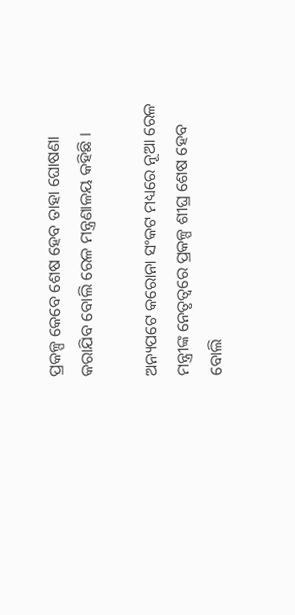ପ୍ରକଳ୍ପ କେବେ ଶେଷ ହେବ ତାହା ଘୋଷଣା କରାଯିବ ବୋଲି ରେଳ ମନ୍ତ୍ରଣାଳୟ କହିଛି ।

ଅନ୍ୟପଟେ କରୋନା ସଂକଟ ମଧ୍ୟରେ ନୂଆ ରେଳ ମନ୍ତ୍ରୀଙ୍କ ନେତୃତ୍ବରେ ପ୍ରକଳ୍ପ ଶୀଘ୍ର ଶେଷ ହେବ ବୋଲି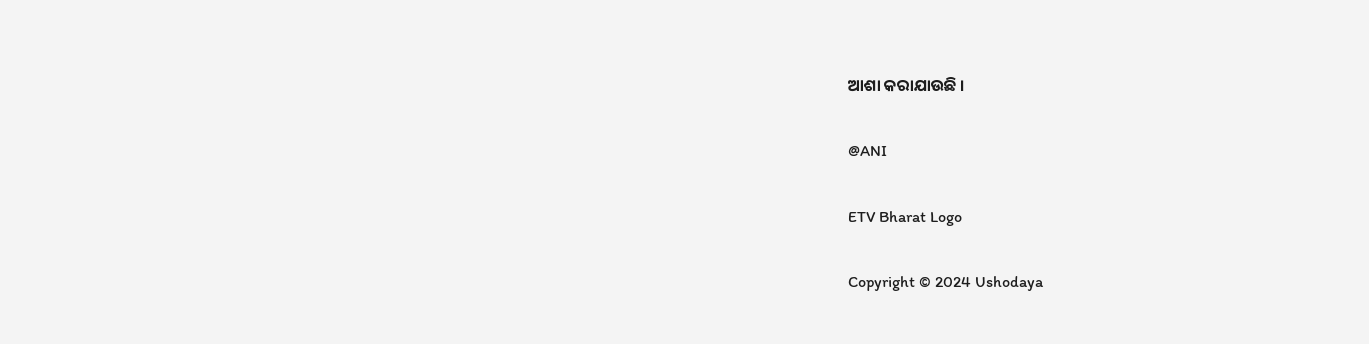ଆଶା କରାଯାଉଛି ।

@ANI

ETV Bharat Logo

Copyright © 2024 Ushodaya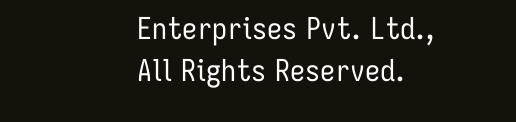Enterprises Pvt. Ltd., All Rights Reserved.